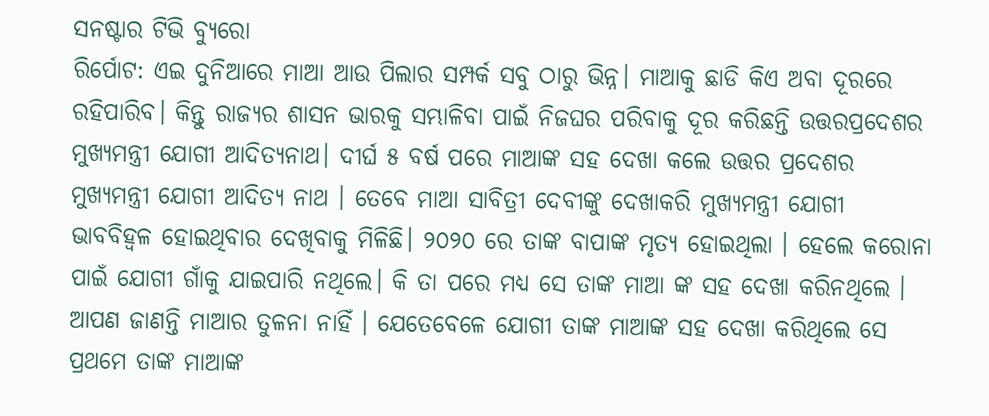ସନଷ୍ଟାର ଟିଭି ବ୍ୟୁରୋ
ରିର୍ପୋଟ: ଏଇ ଦୁନିଆରେ ମାଆ ଆଉ ପିଲାର ସମ୍ପର୍କ ସବୁ ଠାରୁ ଭିନ୍ନ। ମାଆକୁ ଛାଡି କିଏ ଅବା ଦୂରରେ ରହିପାରିବ। କିନ୍ତୁ ରାଜ୍ୟର ଶାସନ ଭାରକୁ ସମ୍ଭାଳିବା ପାଇଁ ନିଜଘର ପରିବାକୁ ଦୂର କରିଛନ୍ତି ଉତ୍ତରପ୍ରଦେଶର ମୁଖ୍ୟମନ୍ତ୍ରୀ ଯୋଗୀ ଆଦିତ୍ୟନାଥ। ଦୀର୍ଘ ୫ ବର୍ଷ ପରେ ମାଆଙ୍କ ସହ ଦେଖା କଲେ ଉତ୍ତର ପ୍ରଦେଶର ମୁଖ୍ୟମନ୍ତ୍ରୀ ଯୋଗୀ ଆଦିତ୍ୟ ନାଥ । ତେବେ ମାଆ ସାବିତ୍ରୀ ଦେବୀଙ୍କୁ ଦେଖାକରି ମୁଖ୍ୟମନ୍ତ୍ରୀ ଯୋଗୀ ଭାବବିହ୍ୱଳ ହୋଇଥିବାର ଦେଖିବାକୁ ମିଳିଛି। ୨୦୨୦ ରେ ତାଙ୍କ ବାପାଙ୍କ ମୃତ୍ୟ ହୋଇଥିଲା । ହେଲେ କରୋନା ପାଇଁ ଯୋଗୀ ଗାଁକୁ ଯାଇପାରି ନଥିଲେ। କି ତା ପରେ ମଧ୍ୟ ସେ ତାଙ୍କ ମାଆ ଙ୍କ ସହ ଦେଖା କରିନଥିଲେ ।
ଆପଣ ଜାଣନ୍ତି ମାଆର ତୁଳନା ନାହିଁ । ଯେତେବେଳେ ଯୋଗୀ ତାଙ୍କ ମାଆଙ୍କ ସହ ଦେଖା କରିଥିଲେ ସେ ପ୍ରଥମେ ତାଙ୍କ ମାଆଙ୍କ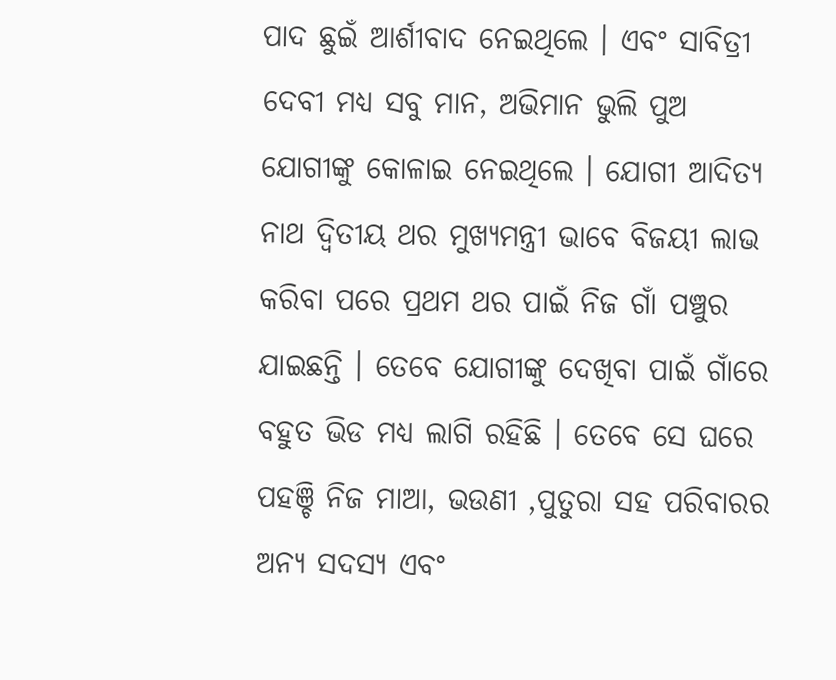ପାଦ ଛୁଇଁ ଆର୍ଶୀବାଦ ନେଇଥିଲେ । ଏବଂ ସାବିତ୍ରୀ ଦେବୀ ମଧ୍ୟ ସବୁ ମାନ, ଅଭିମାନ ଭୁଲି ପୁଅ ଯୋଗୀଙ୍କୁ କୋଳାଇ ନେଇଥିଲେ । ଯୋଗୀ ଆଦିତ୍ୟ ନାଥ ଦ୍ୱିତୀୟ ଥର ମୁଖ୍ୟମନ୍ତ୍ରୀ ଭାବେ ବିଜୟୀ ଲାଭ କରିବା ପରେ ପ୍ରଥମ ଥର ପାଇଁ ନିଜ ଗାଁ ପଞ୍ଚୁର ଯାଇଛନ୍ତି । ତେବେ ଯୋଗୀଙ୍କୁ ଦେଖିବା ପାଇଁ ଗାଁରେ ବହୁତ ଭିଡ ମଧ୍ୟ ଲାଗି ରହିଛି । ତେବେ ସେ ଘରେ ପହଞ୍ଚି ନିଜ ମାଆ, ଭଉଣୀ ,ପୁତୁରା ସହ ପରିବାରର ଅନ୍ୟ ସଦସ୍ୟ ଏବଂ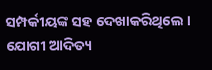ସମ୍ପର୍କୀୟଙ୍କ ସହ ଦେଖାକରିଥିଲେ । ଯୋଗୀ ଆଦିତ୍ୟ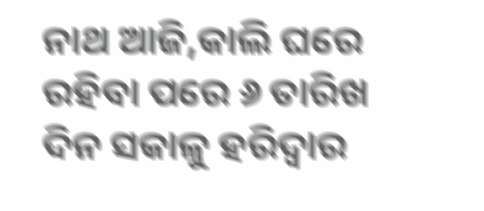ନାଥ ଆଜି,କାଲି ଘରେ ରହିବା ପରେ ୬ ତାରିଖ ଦିନ ସକାଳୁ ହରିଦ୍ୱାର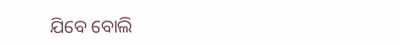ଯିବେ ବୋଲି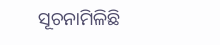ସୂଚନାମିଳିଛି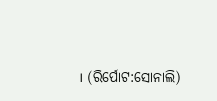। (ରିର୍ପୋଟ:ସୋନାଲି)